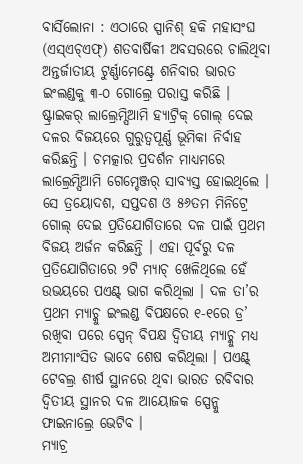ବାର୍ସିଲୋନା : ଏଠାରେ ସ୍ପାନିଶ୍ ହକି ମହାସଂଘ (ଏସ୍ଏଚ୍ଏଫ୍) ଶତବାର୍ଷିକୀ ଅବସରରେ ଚାଲିଥିବା ଅନ୍ତର୍ଜାତୀୟ ଟୁର୍ଣ୍ଣାମେଣ୍ଟ୍ରେ ଶନିବାର ଭାରତ ଇଂଲଣ୍ଡକୁ ୩-୦ ଗୋଲ୍ରେ ପରାସ୍ତ କରିଛି । ଷ୍ଟ୍ରାଇକର୍ ଲାଲ୍ରେମ୍ସିଆମି ହ୍ୟାଟ୍ରିକ୍ ଗୋଲ୍ ଦେଇ ଦଳର ବିଜୟରେ ଗୁରୁତ୍ୱପୂର୍ଣ୍ଣ ଭୂମିକା ନିର୍ବାହ କରିଛନ୍ତି । ଚମତ୍କାର ପ୍ରଦର୍ଶନ ମାଧ୍ୟମରେ ଲାଲ୍ରେମ୍ସିଆମି ଗେମ୍ଚେଞ୍ଜର୍ ସାବ୍ୟସ୍ତ ହୋଇଥିଲେ । ସେ ତ୍ରୟୋଦଶ, ସପ୍ତଦଶ ଓ ୫୬ତମ ମିନିଟ୍ରେ ଗୋଲ୍ ଦେଇ ପ୍ରତିଯୋଗିତାରେ ଦଳ ପାଇଁ ପ୍ରଥମ ବିଜୟ ଅର୍ଜନ କରିଛନ୍ତି । ଏହା ପୂର୍ବରୁ ଦଳ ପ୍ରତିଯୋଗିତାରେ ୨ଟି ମ୍ୟାଚ୍ ଖେଳିଥିଲେ ହେଁ ଉଭୟରେ ପଏଣ୍ଟ୍ ଭାଗ କରିଥିଲା । ଦଳ ତା’ର ପ୍ରଥମ ମ୍ୟାଚ୍କୁ ଇଂଲଣ୍ଡ ବିପକ୍ଷରେ ୧-୧ରେ ଡ୍ର’ ରଖିବା ପରେ ସ୍ପେନ୍ ବିପକ୍ଷ ଦ୍ୱିତୀୟ ମ୍ୟାଚ୍କୁ ମଧ୍ୟ ଅମୀମାଂସିତ ଭାବେ ଶେଷ କରିଥିଲା । ପଏଣ୍ଟ୍ ଟେବଲ୍ର ଶୀର୍ଷ ସ୍ଥାନରେ ଥିବା ଭାରତ ରବିବାର ଦ୍ୱିତୀୟ ସ୍ଥାନର ଦଳ ଆୟୋଜକ ସ୍ପେନ୍କୁ ଫାଇନାଲ୍ରେ ଭେଟିବ ।
ମ୍ୟାଚ୍ର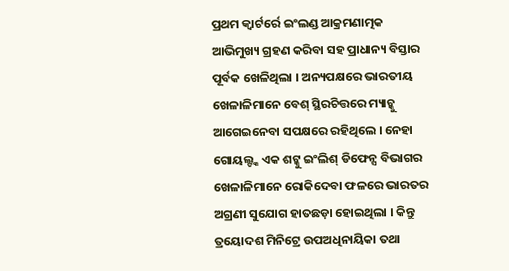ପ୍ରଥମ କ୍ୱାର୍ଟର୍ରେ ଇଂଲଣ୍ଡ ଆକ୍ରମଣାତ୍ମକ ଆଭିମୁଖ୍ୟ ଗ୍ରହଣ କରିବା ସହ ପ୍ରାଧାନ୍ୟ ବିସ୍ତାର ପୂର୍ବକ ଖେଳିଥିଲା । ଅନ୍ୟପକ୍ଷରେ ଭାରତୀୟ ଖେଳାଳିମାନେ ବେଶ୍ ସ୍ଥିରଚିତ୍ତରେ ମ୍ୟାଚ୍କୁ ଆଗେଇନେବା ସପକ୍ଷରେ ରହିଥିଲେ । ନେହା ଗୋୟଲ୍ଙ୍କ ଏକ ଶଟ୍କୁ ଇଂଲିଶ୍ ଡିଫେନ୍ସ ବିଭାଗର ଖେଳାଳିମାନେ ରୋକିଦେବା ଫଳରେ ଭାରତର ଅଗ୍ରଣୀ ସୁଯୋଗ ହାତଛଡ଼ା ହୋଇଥିଲା । କିନ୍ତୁ ତ୍ରୟୋଦଶ ମିନିଟ୍ରେ ଉପଅଧିନାୟିକା ତଥା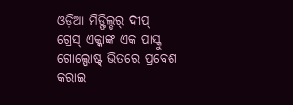ଓଡ଼ିଆ ମିଡ୍ଫିଲ୍ଡର୍ ଦୀପ୍ ଗ୍ରେସ୍ ଏକ୍କାଙ୍କ ଏକ ପାସ୍କୁ ଗୋଲ୍ପୋଷ୍ଟ୍ ଭିତରେ ପ୍ରବେଶ କରାଇ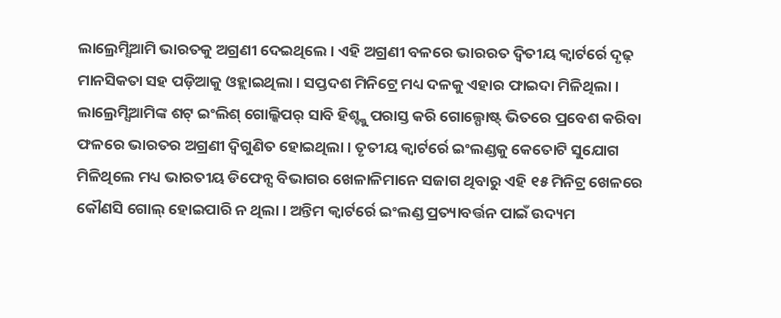ଲାଲ୍ରେମ୍ସିଆମି ଭାରତକୁ ଅଗ୍ରଣୀ ଦେଇଥିଲେ । ଏହି ଅଗ୍ରଣୀ ବଳରେ ଭାରରତ ଦ୍ୱିତୀୟ କ୍ୱାର୍ଟର୍ରେ ଦୃଢ଼ ମାନସିକତା ସହ ପଡ଼ିଆକୁ ଓହ୍ଲାଇଥିଲା । ସପ୍ତଦଶ ମିନିଟ୍ରେ ମଧ୍ୟ ଦଳକୁ ଏହାର ଫାଇଦା ମିଳିଥିଲା ।
ଲାଲ୍ରେମ୍ସିଆମିଙ୍କ ଶଟ୍ ଇଂଲିଶ୍ ଗୋଲ୍କିପର୍ ସାବି ହିଶ୍ଙ୍କୁ ପରାସ୍ତ କରି ଗୋଲ୍ପୋଷ୍ଟ୍ ଭିତରେ ପ୍ରବେଶ କରିବା ଫଳରେ ଭାରତର ଅଗ୍ରଣୀ ଦ୍ୱିଗୁଣିତ ହୋଇଥିଲା । ତୃତୀୟ କ୍ୱାର୍ଟର୍ରେ ଇଂଲଣ୍ଡକୁ କେତୋଟି ସୁଯୋଗ ମିଳିଥିଲେ ମଧ୍ୟ ଭାରତୀୟ ଡିଫେନ୍ସ ବିଭାଗର ଖେଳାଳିମାନେ ସଜାଗ ଥିବାରୁ ଏହି ୧୫ ମିନିଟ୍ର ଖେଳରେ କୌଣସି ଗୋଲ୍ ହୋଇପାରି ନ ଥିଲା । ଅନ୍ତିମ କ୍ୱାର୍ଟର୍ରେ ଇଂଲଣ୍ଡ ପ୍ରତ୍ୟାବର୍ତ୍ତନ ପାଇଁ ଉଦ୍ୟମ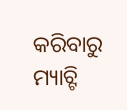କରିବାରୁ ମ୍ୟାଚ୍ଟି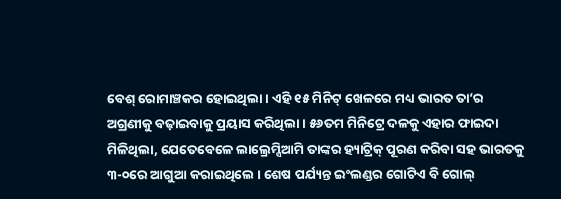ବେଶ୍ ରୋମାଞ୍ଚକର ହୋଇଥିଲା । ଏହି ୧୫ ମିନିଟ୍ ଖେଳରେ ମଧ୍ୟ ଭାରତ ତା’ର ଅଗ୍ରଣୀକୁ ବଢ଼ାଇବାକୁ ପ୍ରୟାସ କରିଥିଲା । ୫୬ତମ ମିନିଟ୍ରେ ଦଳକୁ ଏହାର ଫାଇଦା ମିଳିଥିଲା, ଯେତେବେଳେ ଲାଲ୍ରେମ୍ସିଆମି ତାଙ୍କର ହ୍ୟାଟ୍ରିକ୍ ପୂରଣ କରିବା ସହ ଭାରତକୁ ୩-୦ରେ ଆଗୁଆ କରାଇଥିଲେ । ଶେଷ ପର୍ଯ୍ୟନ୍ତ ଇଂଲଣ୍ଡର ଗୋଟିଏ ବି ଗୋଲ୍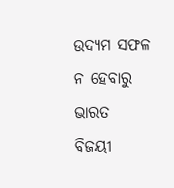ଉଦ୍ୟମ ସଫଳ ନ ହେବାରୁ ଭାରତ ବିଜୟୀ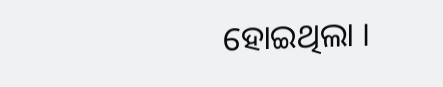ହୋଇଥିଲା ।